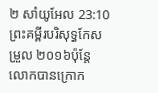២ សាំយូអែល 23:10ព្រះគម្ពីរបរិសុទ្ធកែសម្រួល ២០១៦ប៉ុន្តែ លោកបានក្រោក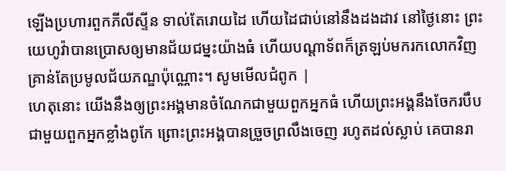ឡើងប្រហារពួកភីលីស្ទីន ទាល់តែរោយដៃ ហើយដៃជាប់នៅនឹងដងដាវ នៅថ្ងៃនោះ ព្រះយេហូវ៉ាបានប្រោសឲ្យមានជ័យជម្នះយ៉ាងធំ ហើយបណ្ដាទ័ពក៏ត្រឡប់មករកលោកវិញ គ្រាន់តែប្រមូលជ័យភណ្ឌប៉ុណ្ណោះ។ សូមមើលជំពូក |
ហេតុនោះ យើងនឹងឲ្យព្រះអង្គមានចំណែកជាមួយពួកអ្នកធំ ហើយព្រះអង្គនឹងចែករបឹបជាមួយពួកអ្នកខ្លាំងពូកែ ព្រោះព្រះអង្គបានច្រួចព្រលឹងចេញ រហូតដល់ស្លាប់ គេបានរា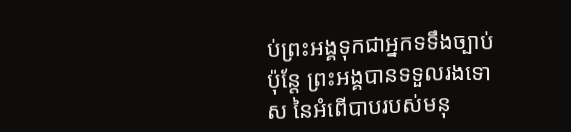ប់ព្រះអង្គទុកជាអ្នកទទឹងច្បាប់ ប៉ុន្តែ ព្រះអង្គបានទទួលរងទោស នៃអំពើបាបរបស់មនុ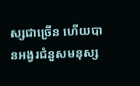ស្សជាច្រើន ហើយបានអង្វរជំនួសមនុស្ស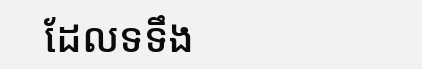ដែលទទឹង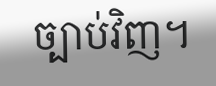ច្បាប់វិញ។